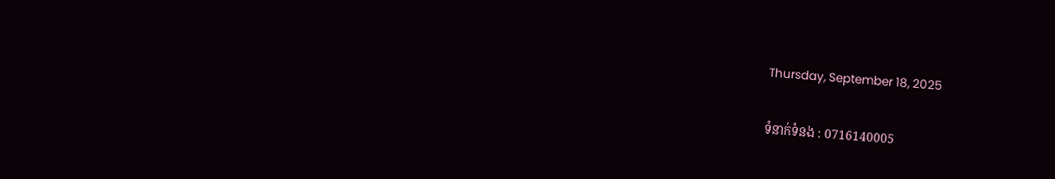Thursday, September 18, 2025

ទំនាក់ទំនង : 0716140005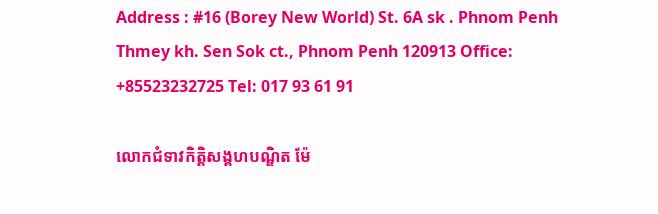Address : #16 (Borey New World) St. 6A sk . Phnom Penh Thmey kh. Sen Sok ct., Phnom Penh 120913 Office: +85523232725 Tel: 017 93 61 91

លោកជំទាវកិត្តិសង្គហបណ្ឌិត ម៉ែ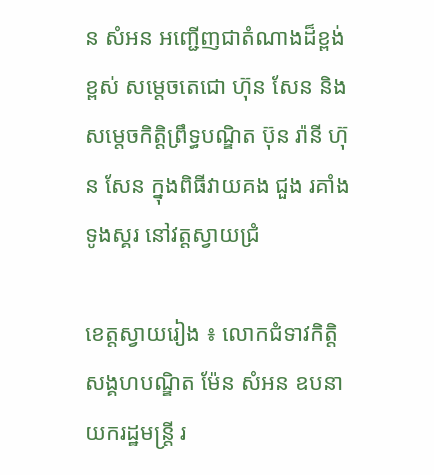ន សំអន អញ្ជើញជាតំណាងដ៏ខ្ពង់ខ្ពស់ សម្តេចតេជោ ហ៊ុន សែន និងសម្តេចកិត្តិព្រឹទ្ធបណ្ឌិត ប៊ុន រ៉ានី ហ៊ុន សែន ក្នុងពិធីវាយគង ជួង រគាំង ទូងស្គរ នៅវត្តស្វាយជ្រំ

ខេត្តស្វាយរៀង ៖ លោកជំទាវកិត្តិសង្គហបណ្ឌិត ម៉ែន សំអន ឧបនាយករដ្ឋមន្រ្តី រ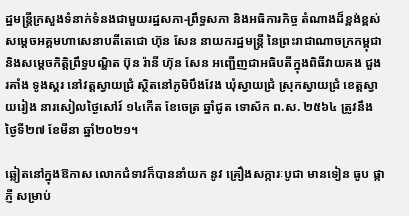ដ្ឋមន្រ្តីក្រសួងទំនាក់ទំនងជាមួយរដ្ឋសភា-ព្រឹទ្ធសភា និងអធិការកិច្ច តំណាងដ៏ខ្ពង់ខ្ពស់ សម្តេចអគ្គមហាសេនាបតីតេជោ ហ៊ុន សែន នាយករដ្ឋមន្រ្តី នៃព្រះរាជាណាចក្រកម្ពុជា និងសម្តេចកិត្តិព្រឹទ្ធបណ្ឌិត ប៊ុន រ៉ានី ហ៊ុន សែន អញ្ជើញជាអធិបតីក្នុងពិធីវាយគង ជួង រគាំង ទូងស្គរ នៅវត្តស្វាយជ្រំ ស្ថិតនៅភូមិបឹងវែង ឃុំស្វាយជ្រំ ស្រុកស្វាយជ្រំ ខេត្តស្វាយរៀង នារសៀលថ្ងៃសៅរ៍ ១៤កើត ខែចេត្រ ឆ្នាំជូត ទោស័ក ព.ស. ២៥៦៤ ត្រូវនឹង ថ្ងៃទី២៧ ខែមីនា ឆ្នាំ២០២១។

ឆ្លៀតនៅក្នុងឱកាស លោកជំទាវក៏បាននាំយក នូវ គ្រឿងសក្ការៈបូជា មានទៀន ធូប ផ្កាភ្ញី សម្រាប់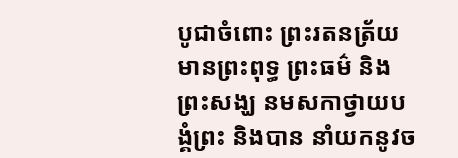បូជាចំពោះ ព្រះរតនត្រ័យ មានព្រះពុទ្ធ ព្រះធម៌ និងព្រះសង្ឃ នមសកាថ្វាយបង្គំព្រះ និងបាន នាំយកនូវច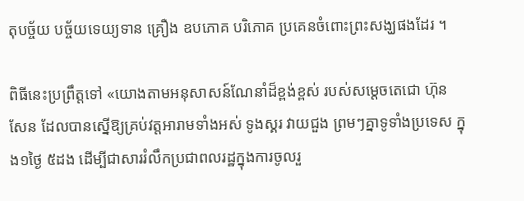តុបច្ច័យ បច្ច័យទេយ្យទាន គ្រឿង ឧបភោគ បរិភោគ ប្រគេនចំពោះព្រះសង្ឃផងដែរ ។

ពិធីនេះប្រព្រឹត្តទៅ «យោងតាមអនុសាសន៍ណែនាំដ៏ខ្ពង់ខ្ពស់ របស់សម្ដេចតេជោ ហ៊ុន សែន ដែលបានស្នើឱ្យគ្រប់វត្តអារាមទាំងអស់ ទូងស្គរ វាយជួង ព្រមៗគ្នាទូទាំងប្រទេស ក្នុង១ថ្ងៃ ៥ដង ដើម្បីជាសាររំលឹកប្រជាពលរដ្ឋក្នុងការចូលរួ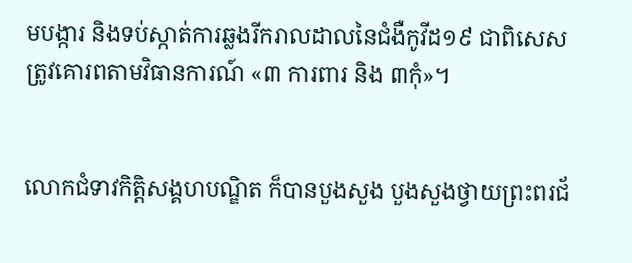មបង្ការ និងទប់ស្កាត់ការឆ្លងរីករាលដាលនៃជំងឺកូវីដ១៩ ជាពិសេស ត្រូវគោរពតាមវិធានការណ៍ «៣ ការពារ និង ៣កុំ»។


លោកជំទាវកិត្តិសង្គហបណ្ឌិត ក៏បានបួងសួង បួងសួងថ្វាយព្រះពរជ័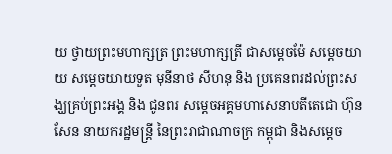យ ថ្វាយព្រះមហាក្សត្រ ព្រះមហាក្សត្រី ជាសម្តេចម៉ែ សម្តេចយាយ សម្តេចយាយទួត មុនីនាថ សីហនុ និង ប្រគេនពរដល់ព្រះសង្ឃគ្រប់ព្រះអង្គ និង ជូនពរ សម្តេចអគ្គមហាសេនាបតីតេជោ ហ៊ុន សែន នាយករដ្ឋមន្រ្តី នៃព្រះរាជាណាចក្រ កម្ពុជា និងសម្តេច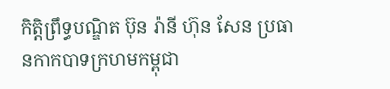កិត្តិព្រឹទ្ធបណ្ឌិត ប៊ុន រ៉ានី ហ៊ុន សែន ប្រធានកាកបាទក្រហមកម្ពុជា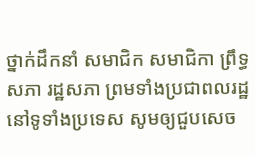ថ្នាក់ដឹកនាំ សមាជិក សមាជិកា ព្រឹទ្ធសភា រដ្ឋសភា ព្រមទាំងប្រជាពលរដ្ឋ នៅទូទាំងប្រទេស សូមឲ្យជួបសេច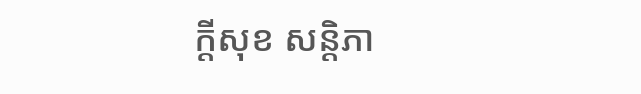ក្តីសុខ សន្តិភា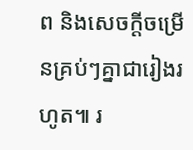ព និងសេចក្តីចម្រើនគ្រប់ៗគ្នាជារៀងរហូត៕ រ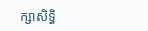ក្សាសិទ្ធិ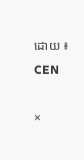ដោយ ៖ CEN

×